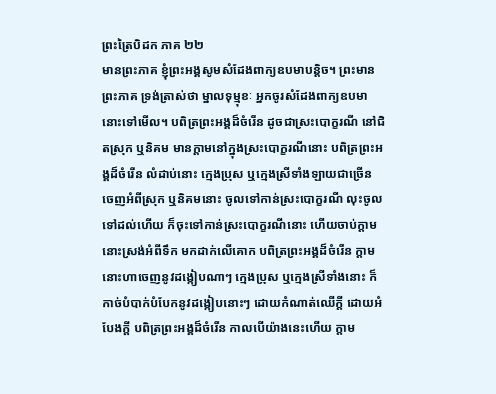ព្រះត្រៃបិដក ភាគ ២២
មានព្រះភាគ ខ្ញុំព្រះអង្គសូមសំដែងពាក្យឧបមាបន្តិច។ ព្រះមានព្រះភាគ ទ្រង់ត្រាស់ថា ម្នាលទុម្មុខៈ អ្នកចូរសំដែងពាក្យឧបមានោះទៅមើល។ បពិត្រព្រះអង្គដ៏ចំរើន ដូចជាស្រះបោក្ខរណី នៅជិតស្រុក ឬនិគម មានក្តាមនៅក្នុងស្រះបោក្ខរណីនោះ បពិត្រព្រះអង្គដ៏ចំរើន លំដាប់នោះ ក្មេងប្រុស ឬក្មេងស្រីទាំងឡាយជាច្រើន ចេញអំពីស្រុក ឬនិគមនោះ ចូលទៅកាន់ស្រះបោក្ខរណី លុះចូលទៅដល់ហើយ ក៏ចុះទៅកាន់ស្រះបោក្ខរណីនោះ ហើយចាប់ក្តាមនោះស្រង់អំពីទឹក មកដាក់លើគោក បពិត្រព្រះអង្គដ៏ចំរើន ក្តាមនោះហាចេញនូវដង្កៀបណាៗ ក្មេងប្រុស ឬក្មេងស្រីទាំងនោះ ក៏កាច់បំបាក់បំបែកនូវដង្កៀបនោះៗ ដោយកំណាត់ឈើក្តី ដោយអំបែងក្តី បពិត្រព្រះអង្គដ៏ចំរើន កាលបើយ៉ាងនេះហើយ ក្តាម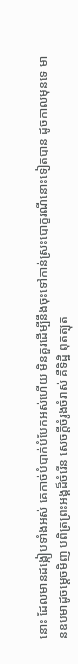នោះ ដែលមានដង្កៀបទាំងអស់ គេកាច់បំបាក់បំបែកអស់ហើយ មិនគួរដើម្បីនឹងចុះទៅកាន់ស្រះបោក្ខរណីនោះទៀតបាន ដូចកាលមុនទេ មានឧបមាដូចម្តេចមិញ បពិត្រព្រះអង្គដ៏ចំរើន សេចក្តីចំរូងចំរាស់ គឺទិដ្ឋិ ពុតត្បុត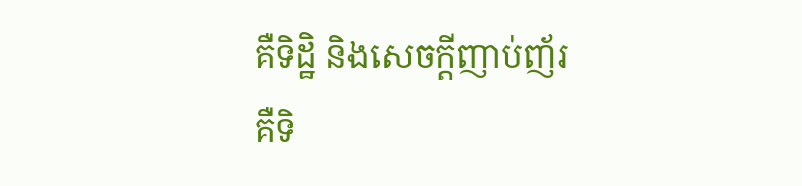គឺទិដ្ឋិ និងសេចក្តីញាប់ញ័រ គឺទិ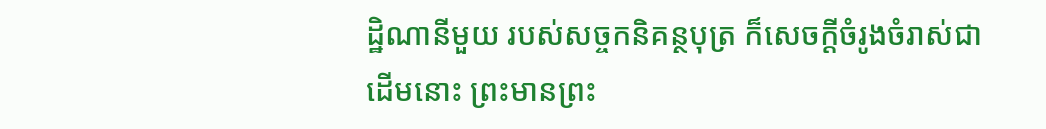ដ្ឋិណានីមួយ របស់សច្ចកនិគន្ថបុត្រ ក៏សេចក្តីចំរូងចំរាស់ជាដើមនោះ ព្រះមានព្រះ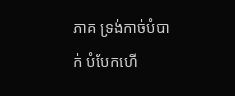ភាគ ទ្រង់កាច់បំបាក់ បំបែកហើ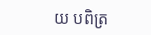យ បពិត្រ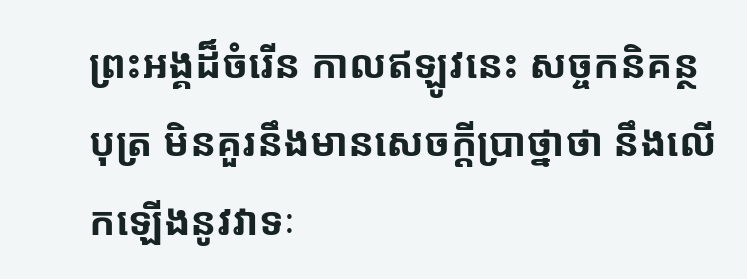ព្រះអង្គដ៏ចំរើន កាលឥឡូវនេះ សច្ចកនិគន្ថបុត្រ មិនគួរនឹងមានសេចក្តីប្រាថ្នាថា នឹងលើកឡើងនូវវាទៈ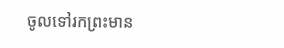ចូលទៅរកព្រះមាន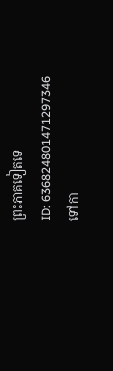ព្រះភាគទៀតទេ
ID: 636824801471297346
ទៅកា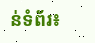ន់ទំព័រ៖